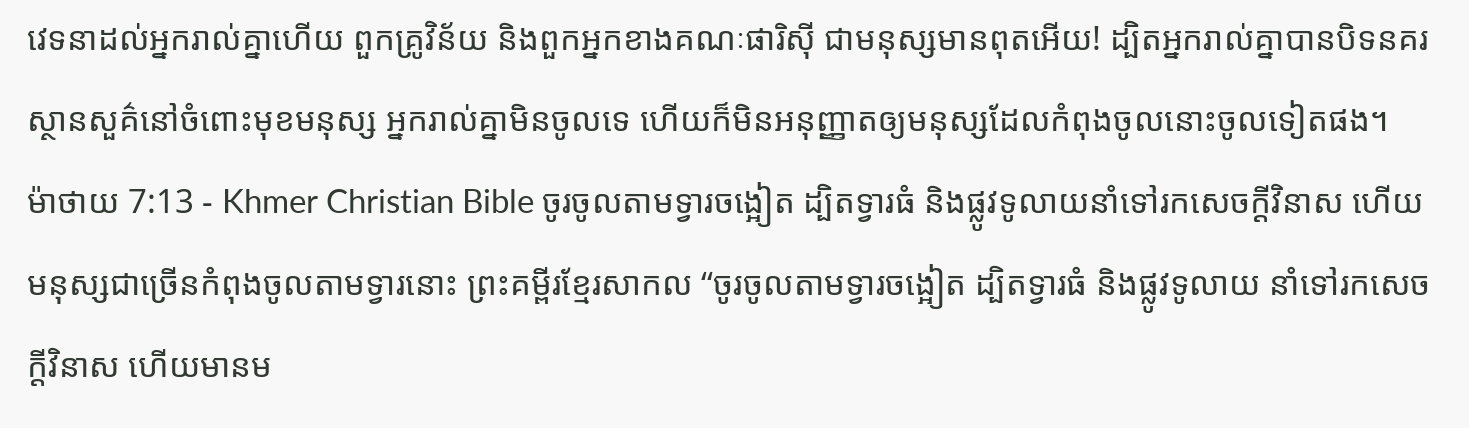វេទនាដល់អ្នករាល់គ្នាហើយ ពួកគ្រូវិន័យ និងពួកអ្នកខាងគណៈផារិស៊ី ជាមនុស្សមានពុតអើយ! ដ្បិតអ្នករាល់គ្នាបានបិទនគរស្ថានសួគ៌នៅចំពោះមុខមនុស្ស អ្នករាល់គ្នាមិនចូលទេ ហើយក៏មិនអនុញ្ញាតឲ្យមនុស្សដែលកំពុងចូលនោះចូលទៀតផង។
ម៉ាថាយ 7:13 - Khmer Christian Bible ចូរចូលតាមទ្វារចង្អៀត ដ្បិតទ្វារធំ និងផ្លូវទូលាយនាំទៅរកសេចក្ដីវិនាស ហើយមនុស្សជាច្រើនកំពុងចូលតាមទ្វារនោះ ព្រះគម្ពីរខ្មែរសាកល “ចូរចូលតាមទ្វារចង្អៀត ដ្បិតទ្វារធំ និងផ្លូវទូលាយ នាំទៅរកសេចក្ដីវិនាស ហើយមានម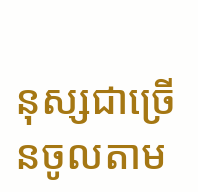នុស្សជាច្រើនចូលតាម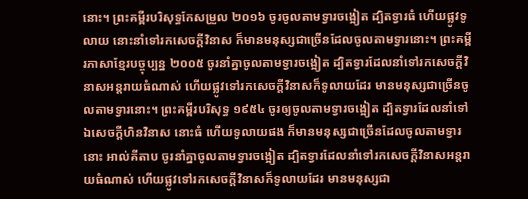នោះ។ ព្រះគម្ពីរបរិសុទ្ធកែសម្រួល ២០១៦ ចូរចូលតាមទ្វារចង្អៀត ដ្បិតទ្វារធំ ហើយផ្លូវទូលាយ នោះនាំទៅរកសេចក្តីវិនាស ក៏មានមនុស្សជាច្រើនដែលចូលតាមទ្វារនោះ។ ព្រះគម្ពីរភាសាខ្មែរបច្ចុប្បន្ន ២០០៥ ចូរនាំគ្នាចូលតាមទ្វារចង្អៀត ដ្បិតទ្វារដែលនាំទៅរកសេចក្ដីវិនាសអន្តរាយធំណាស់ ហើយផ្លូវទៅរកសេចក្ដីវិនាសក៏ទូលាយដែរ មានមនុស្សជាច្រើនចូលតាមទ្វារនោះ។ ព្រះគម្ពីរបរិសុទ្ធ ១៩៥៤ ចូរឲ្យចូលតាមទ្វារចង្អៀត ដ្បិតទ្វារដែលនាំទៅឯសេចក្ដីហិនវិនាស នោះធំ ហើយទូលាយផង ក៏មានមនុស្សជាច្រើនដែលចូលតាមទ្វារនោះ អាល់គីតាប ចូរនាំគ្នាចូលតាមទ្វារចង្អៀត ដ្បិតទ្វារដែលនាំទៅរកសេចក្ដីវិនាសអន្ដរាយធំណាស់ ហើយផ្លូវទៅរកសេចក្តីវិនាសក៏ទូលាយដែរ មានមនុស្សជា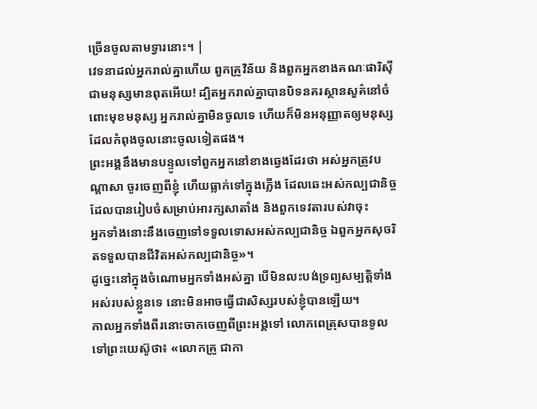ច្រើនចូលតាមទ្វារនោះ។ |
វេទនាដល់អ្នករាល់គ្នាហើយ ពួកគ្រូវិន័យ និងពួកអ្នកខាងគណៈផារិស៊ី ជាមនុស្សមានពុតអើយ! ដ្បិតអ្នករាល់គ្នាបានបិទនគរស្ថានសួគ៌នៅចំពោះមុខមនុស្ស អ្នករាល់គ្នាមិនចូលទេ ហើយក៏មិនអនុញ្ញាតឲ្យមនុស្សដែលកំពុងចូលនោះចូលទៀតផង។
ព្រះអង្គនឹងមានបន្ទូលទៅពួកអ្នកនៅខាងឆ្វេងដែរថា អស់អ្នកត្រូវបណ្ដាសា ចូរចេញពីខ្ញុំ ហើយធ្លាក់ទៅក្នុងភ្លើង ដែលឆេះអស់កល្បជានិច្ច ដែលបានរៀបចំសម្រាប់អារក្សសាតាំង និងពួកទេវតារបស់វាចុះ
អ្នកទាំងនោះនឹងចេញទៅទទួលទោសអស់កល្បជានិច្ច ឯពួកអ្នកសុចរិតទទួលបានជីវិតអស់កល្បជានិច្ច»។
ដូច្នេះនៅក្នុងចំណោមអ្នកទាំងអស់គ្នា បើមិនលះបង់ទ្រព្យសម្បត្ដិទាំងអស់របស់ខ្លួនទេ នោះមិនអាចធ្វើជាសិស្សរបស់ខ្ញុំបានឡើយ។
កាលអ្នកទាំងពីរនោះចាកចេញពីព្រះអង្គទៅ លោកពេត្រុសបានទូលទៅព្រះយេស៊ូថា៖ «លោកគ្រូ ជាកា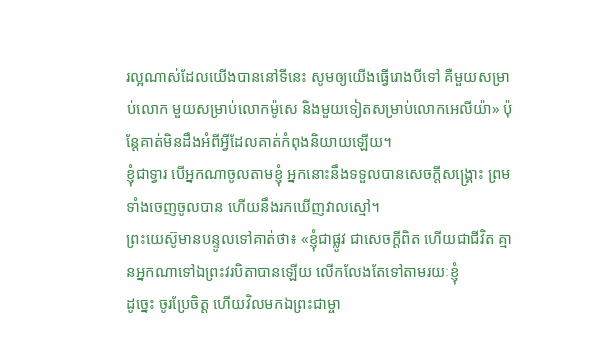រល្អណាស់ដែលយើងបាននៅទីនេះ សូមឲ្យយើងធ្វើរោងបីទៅ គឺមួយសម្រាប់លោក មួយសម្រាប់លោកម៉ូសេ និងមួយទៀតសម្រាប់លោកអេលីយ៉ា» ប៉ុន្ដែគាត់មិនដឹងអំពីអ្វីដែលគាត់កំពុងនិយាយឡើយ។
ខ្ញុំជាទ្វារ បើអ្នកណាចូលតាមខ្ញុំ អ្នកនោះនឹងទទួលបានសេចក្ដីសង្រ្គោះ ព្រមទាំងចេញចូលបាន ហើយនឹងរកឃើញវាលស្មៅ។
ព្រះយេស៊ូមានបន្ទូលទៅគាត់ថា៖ «ខ្ញុំជាផ្លូវ ជាសេចក្ដីពិត ហើយជាជីវិត គ្មានអ្នកណាទៅឯព្រះវរបិតាបានឡើយ លើកលែងតែទៅតាមរយៈខ្ញុំ
ដូច្នេះ ចូរប្រែចិត្ដ ហើយវិលមកឯព្រះជាម្ចា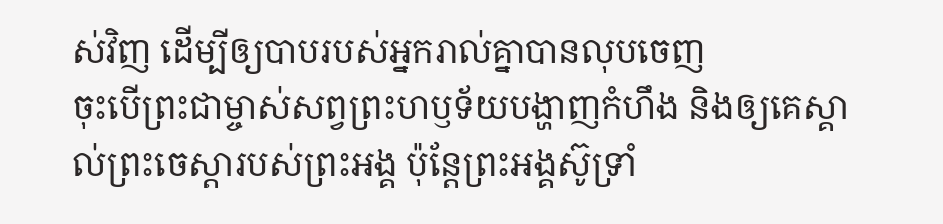ស់វិញ ដើម្បីឲ្យបាបរបស់អ្នករាល់គ្នាបានលុបចេញ
ចុះបើព្រះជាម្ចាស់សព្វព្រះហឫទ័យបង្ហាញកំហឹង និងឲ្យគេស្គាល់ព្រះចេស្ដារបស់ព្រះអង្គ ប៉ុន្ដែព្រះអង្គស៊ូទ្រាំ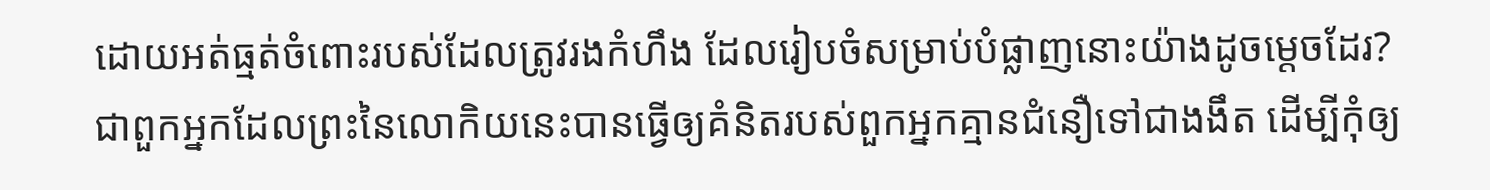ដោយអត់ធ្មត់ចំពោះរបស់ដែលត្រូវរងកំហឹង ដែលរៀបចំសម្រាប់បំផ្លាញនោះយ៉ាងដូចម្ដេចដែរ?
ជាពួកអ្នកដែលព្រះនៃលោកិយនេះបានធ្វើឲ្យគំនិតរបស់ពួកអ្នកគ្មានជំនឿទៅជាងងឹត ដើម្បីកុំឲ្យ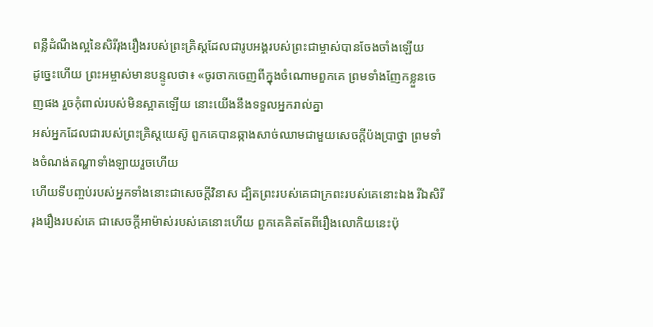ពន្លឺដំណឹងល្អនៃសិរីរុងរឿងរបស់ព្រះគ្រិស្ដដែលជារូបអង្គរបស់ព្រះជាម្ចាស់បានចែងចាំងឡើយ
ដូច្នេះហើយ ព្រះអម្ចាស់មានបន្ទូលថា៖ «ចូរចាកចេញពីក្នុងចំណោមពួកគេ ព្រមទាំងញែកខ្លួនចេញផង រួចកុំពាល់របស់មិនស្អាតឡើយ នោះយើងនឹងទទួលអ្នករាល់គ្នា
អស់អ្នកដែលជារបស់ព្រះគ្រិស្ដយេស៊ូ ពួកគេបានឆ្កាងសាច់ឈាមជាមួយសេចក្តីប៉ងប្រាថ្នា ព្រមទាំងចំណង់តណ្ហាទាំងឡាយរួចហើយ
ហើយទីបញ្ចប់របស់អ្នកទាំងនោះជាសេចក្ដីវិនាស ដ្បិតព្រះរបស់គេជាក្រពះរបស់គេនោះឯង រីឯសិរីរុងរឿងរបស់គេ ជាសេចក្ដីអាម៉ាស់របស់គេនោះហើយ ពួកគេគិតតែពីរឿងលោកិយនេះប៉ុ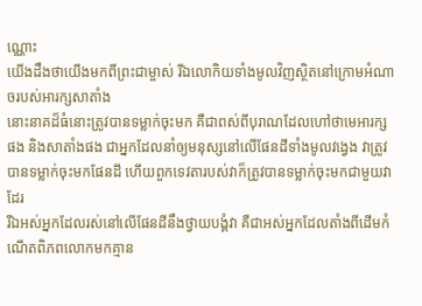ណ្ណោះ
យើងដឹងថាយើងមកពីព្រះជាម្ចាស់ រីឯលោកិយទាំងមូលវិញស្ថិតនៅក្រោមអំណាចរបស់អារក្សសាតាំង
នោះនាគដ៏ធំនោះត្រូវបានទម្លាក់ចុះមក គឺជាពស់ពីបុរាណដែលហៅថាមេអារក្សផង និងសាតាំងផង ជាអ្នកដែលនាំឲ្យមនុស្សនៅលើផែនដីទាំងមូលវង្វេង វាត្រូវបានទម្លាក់ចុះមកផែនដី ហើយពួកទេវតារបស់វាក៏ត្រូវបានទម្លាក់ចុះមកជាមួយវាដែរ
រីឯអស់អ្នកដែលរស់នៅលើផែនដីនឹងថ្វាយបង្គំវា គឺជាអស់អ្នកដែលតាំងពីដើមកំណើតពិភពលោកមកគ្មាន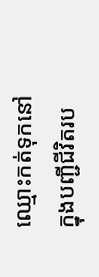ឈ្មោះកត់ទុកនៅក្នុងបញ្ជីជីវិតរប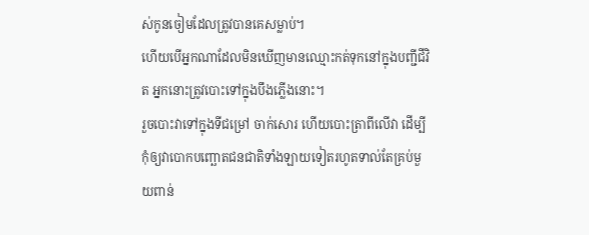ស់កូនចៀមដែលត្រូវបានគេសម្លាប់។
ហើយបើអ្នកណាដែលមិនឃើញមានឈ្មោះកត់ទុកនៅក្នុងបញ្ជីជីវិត អ្នកនោះត្រូវបោះទៅក្នុងបឹងភ្លើងនោះ។
រួចបោះវាទៅក្នុងទីជម្រៅ ចាក់សោរ ហើយបោះត្រាពីលើវា ដើម្បីកុំឲ្យវាបោកបញ្ឆោតជនជាតិទាំងឡាយទៀតរហូតទាល់តែគ្រប់មួយពាន់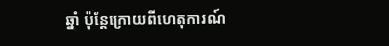ឆ្នាំ ប៉ុន្ដែក្រោយពីហេតុការណ៍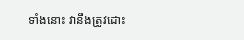ទាំងនោះ វានឹងត្រូវដោះ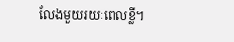លែងមួយរយៈពេលខ្លី។